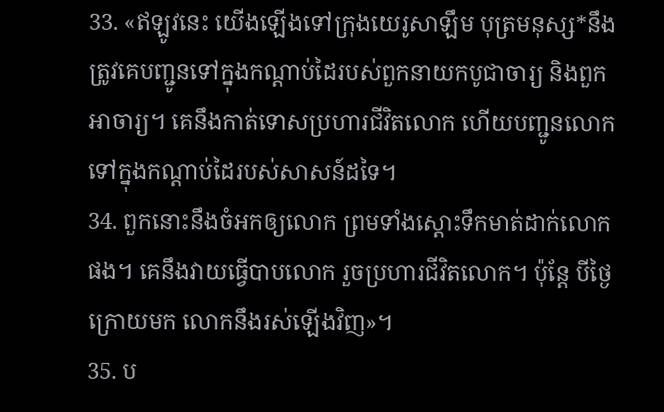33. «ឥឡូវនេះ យើងឡើងទៅក្រុងយេរូសាឡឹម បុត្រមនុស្ស*នឹងត្រូវគេបញ្ជូនទៅក្នុងកណ្ដាប់ដៃរបស់ពួកនាយកបូជាចារ្យ និងពួកអាចារ្យ។ គេនឹងកាត់ទោសប្រហារជីវិតលោក ហើយបញ្ជូនលោកទៅក្នុងកណ្ដាប់ដៃរបស់សាសន៍ដទៃ។
34. ពួកនោះនឹងចំអកឲ្យលោក ព្រមទាំងស្ដោះទឹកមាត់ដាក់លោកផង។ គេនឹងវាយធ្វើបាបលោក រួចប្រហារជីវិតលោក។ ប៉ុន្តែ បីថ្ងៃក្រោយមក លោកនឹងរស់ឡើងវិញ»។
35. ប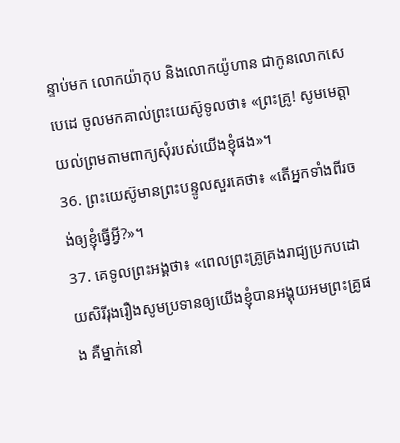ន្ទាប់មក លោកយ៉ាកុប និងលោកយ៉ូហាន ជាកូនលោកសេបេដេ ចូលមកគាល់ព្រះយេស៊ូទូលថា៖ «ព្រះគ្រូ! សូមមេត្តាយល់ព្រមតាមពាក្យសុំរបស់យើងខ្ញុំផង»។
36. ព្រះយេស៊ូមានព្រះបន្ទូលសួរគេថា៖ «តើអ្នកទាំងពីរចង់ឲ្យខ្ញុំធ្វើអ្វី?»។
37. គេទូលព្រះអង្គថា៖ «ពេលព្រះគ្រូគ្រងរាជ្យប្រកបដោយសិរីរុងរឿងសូមប្រទានឲ្យយើងខ្ញុំបានអង្គុយអមព្រះគ្រូផង គឺម្នាក់នៅ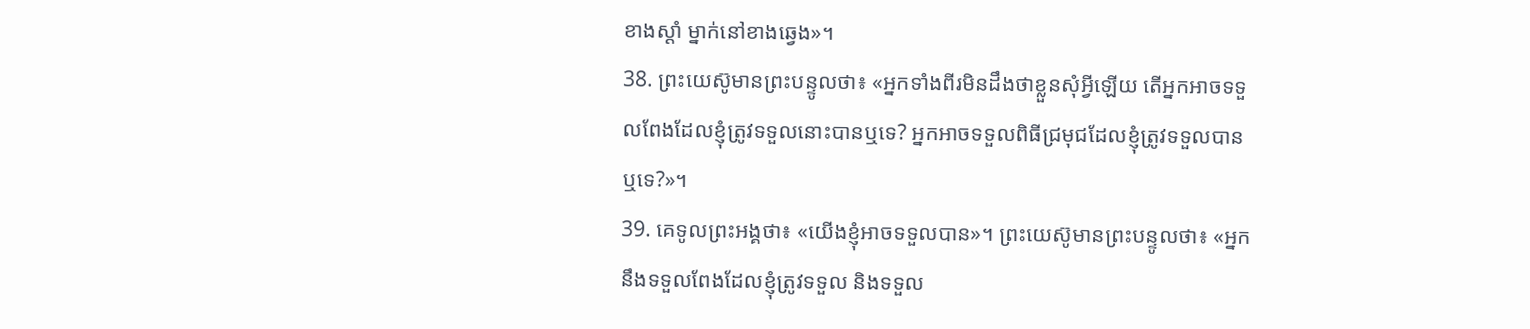ខាងស្ដាំ ម្នាក់នៅខាងឆ្វេង»។
38. ព្រះយេស៊ូមានព្រះបន្ទូលថា៖ «អ្នកទាំងពីរមិនដឹងថាខ្លួនសុំអ្វីឡើយ តើអ្នកអាចទទួលពែងដែលខ្ញុំត្រូវទទួលនោះបានឬទេ? អ្នកអាចទទួលពិធីជ្រមុជដែលខ្ញុំត្រូវទទួលបានឬទេ?»។
39. គេទូលព្រះអង្គថា៖ «យើងខ្ញុំអាចទទួលបាន»។ ព្រះយេស៊ូមានព្រះបន្ទូលថា៖ «អ្នកនឹងទទួលពែងដែលខ្ញុំត្រូវទទួល និងទទួល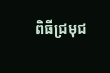ពិធីជ្រមុជ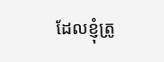ដែលខ្ញុំត្រូ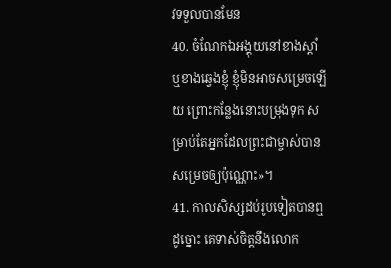វទទួលបានមែន
40. ចំណែកឯអង្គុយនៅខាងស្ដាំ ឬខាងឆ្វេងខ្ញុំ ខ្ញុំមិនអាចសម្រេចឡើយ ព្រោះកន្លែងនោះបម្រុងទុក សម្រាប់តែអ្នកដែលព្រះជាម្ចាស់បានសម្រេចឲ្យប៉ុណ្ណោះ»។
41. កាលសិស្សដប់រូបទៀតបានឮដូច្នោះ គេទាស់ចិត្តនឹងលោក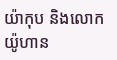យ៉ាកុប និងលោកយ៉ូហាន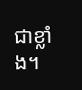ជាខ្លាំង។